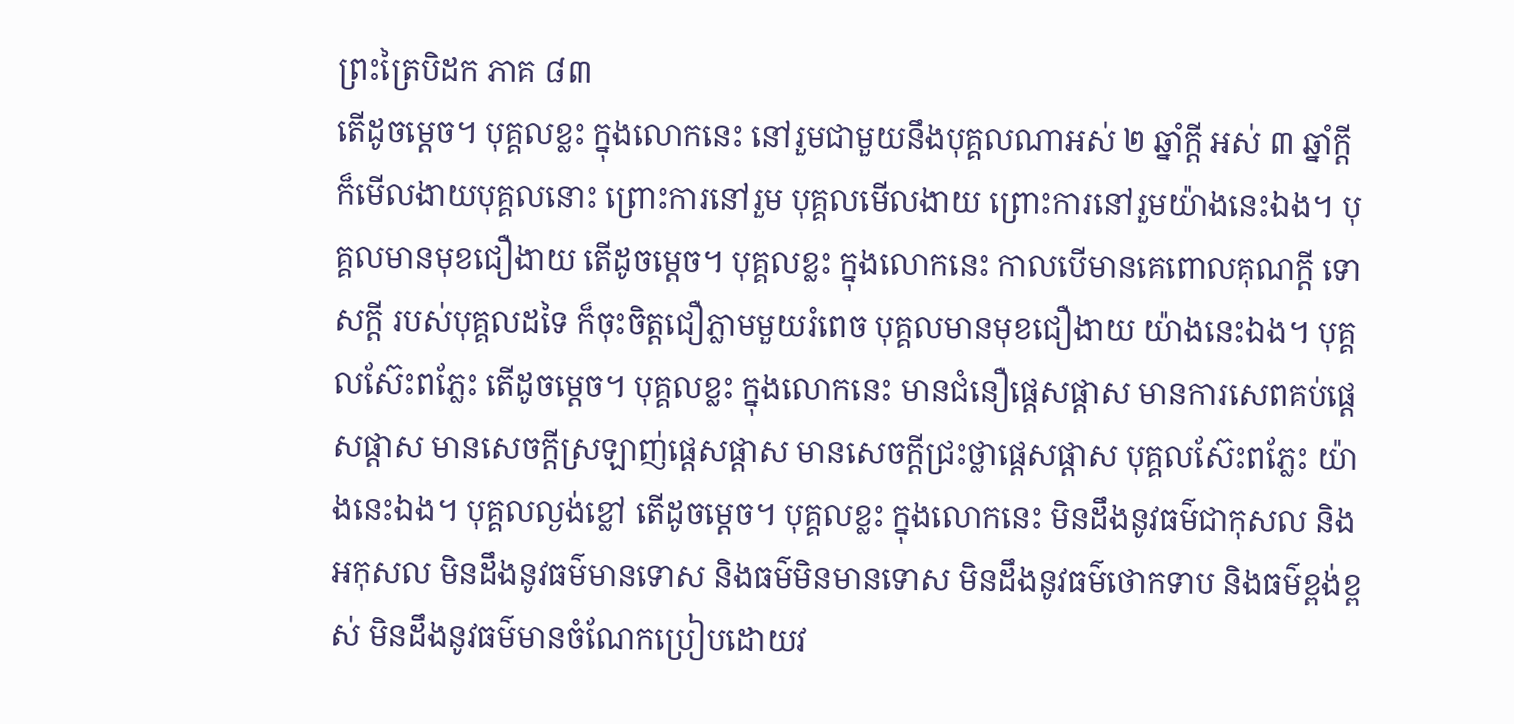ព្រះត្រៃបិដក ភាគ ៨៣
តើដូចម្តេច។ បុគ្គលខ្លះ ក្នុងលោកនេះ នៅរួមជាមួយនឹងបុគ្គលណាអស់ ២ ឆ្នាំក្តី អស់ ៣ ឆ្នាំក្តី ក៏មើលងាយបុគ្គលនោះ ព្រោះការនៅរួម បុគ្គលមើលងាយ ព្រោះការនៅរួមយ៉ាងនេះឯង។ បុគ្គលមានមុខជឿងាយ តើដូចម្តេច។ បុគ្គលខ្លះ ក្នុងលោកនេះ កាលបើមានគេពោលគុណក្តី ទោសក្តី របស់បុគ្គលដទៃ ក៏ចុះចិត្តជឿភ្លាមមួយរំពេច បុគ្គលមានមុខជឿងាយ យ៉ាងនេះឯង។ បុគ្គលស៊ែះពភ្លែះ តើដូចម្តេច។ បុគ្គលខ្លះ ក្នុងលោកនេះ មានជំនឿផ្តេសផ្តាស មានការសេពគប់ផ្តេសផ្តាស មានសេចក្តីស្រឡាញ់ផ្តេសផ្តាស មានសេចក្តីជ្រះថ្លាផ្តេសផ្តាស បុគ្គលស៊ែះពភ្លែះ យ៉ាងនេះឯង។ បុគ្គលល្ងង់ខ្លៅ តើដូចម្តេច។ បុគ្គលខ្លះ ក្នុងលោកនេះ មិនដឹងនូវធម៌ជាកុសល និងអកុសល មិនដឹងនូវធម៌មានទោស និងធម៌មិនមានទោស មិនដឹងនូវធម៌ថោកទាប និងធម៌ខ្ពង់ខ្ពស់ មិនដឹងនូវធម៌មានចំណែកប្រៀបដោយវ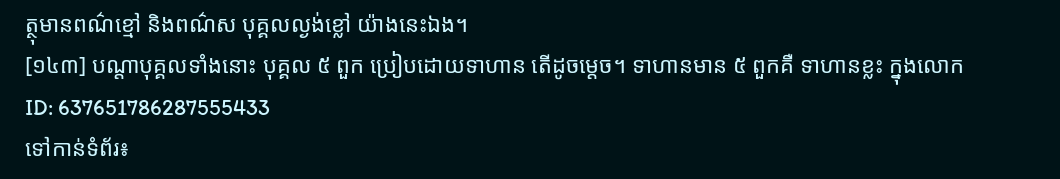ត្ថុមានពណ៌ខ្មៅ និងពណ៌ស បុគ្គលល្ងង់ខ្លៅ យ៉ាងនេះឯង។
[១៤៣] បណ្តាបុគ្គលទាំងនោះ បុគ្គល ៥ ពួក ប្រៀបដោយទាហាន តើដូចម្តេច។ ទាហានមាន ៥ ពួកគឺ ទាហានខ្លះ ក្នុងលោក
ID: 637651786287555433
ទៅកាន់ទំព័រ៖